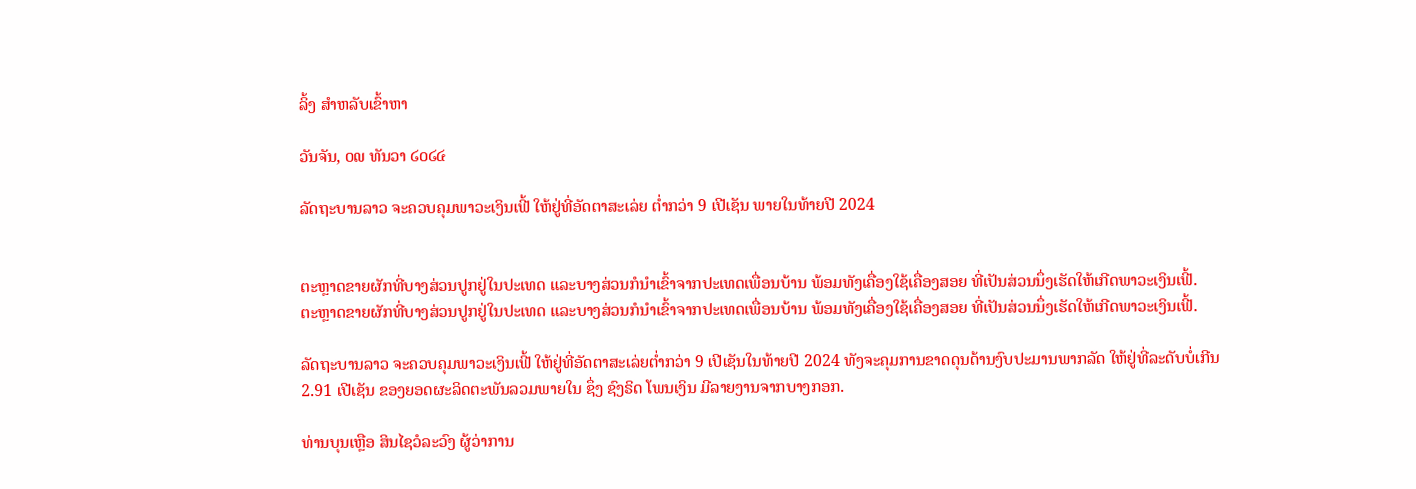ລິ້ງ ສຳຫລັບເຂົ້າຫາ

ວັນຈັນ, ໐໙ ທັນວາ ໒໐໒໔

ລັດຖະບານລາວ ຈະຄວບຄຸມພາວະເງິນເຟີ້ ໃຫ້ຢູ່ທີ່ອັດຕາສະເລ່ຍ ຕ່ຳກວ່າ 9 ເປີເຊັນ ພາຍໃນທ້າຍປີ 2024


ຕະຫຼາດຂາຍຜັກທີ່ບາງສ່ວນປູກຢູ່ໃນປະເທດ ແລະບາງສ່ວນກໍນຳເຂົ້າຈາກປະເທດເພື່ອນບ້ານ ພ້ອມທັງເຄື່ອງໃຊ້ເຄື່ອງສອຍ ທີ່ເປັນສ່ວນນຶ່ງເຮັດໃຫ້ເກີດພາວະເງິນເຟີ້.
ຕະຫຼາດຂາຍຜັກທີ່ບາງສ່ວນປູກຢູ່ໃນປະເທດ ແລະບາງສ່ວນກໍນຳເຂົ້າຈາກປະເທດເພື່ອນບ້ານ ພ້ອມທັງເຄື່ອງໃຊ້ເຄື່ອງສອຍ ທີ່ເປັນສ່ວນນຶ່ງເຮັດໃຫ້ເກີດພາວະເງິນເຟີ້.

ລັດຖະບານລາວ ຈະຄວບຄຸມພາວະເງິນເຟີ້ ໃຫ້ຢູ່ທີ່ອັດຕາສະເລ່ຍຕ່ຳກວ່າ 9 ເປີເຊັນໃນທ້າຍປີ 2024 ທັງຈະຄຸມການຂາດດຸນດ້ານງົບປະມານພາກລັດ ໃຫ້ຢູ່ທີ່ລະດັບບໍ່ເກີນ 2.91 ເປີເຊັນ ຂອງຍອດຜະລິດຕະພັນລວມພາຍໃນ ຊຶ່ງ ຊົງຣິດ ໂພນເງິນ ມີລາຍງານຈາກບາງກອກ.

ທ່ານບຸນເຫຼືອ ສິນໄຊວໍລະວົງ ຜູ້ວ່າການ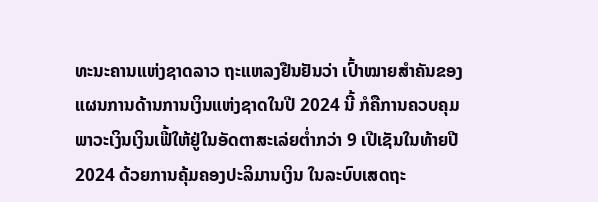ທະນະຄານແຫ່ງຊາດລາວ ຖະແຫລງຢືນຢັນວ່າ ເປົ້າໝາຍສຳຄັນຂອງແຜນການດ້ານການເງິນແຫ່ງຊາດໃນປີ 2024 ນີ້ ກໍຄືການຄວບຄຸມພາວະເງິນເງິນເຟີ້ໃຫ້ຢູ່ໃນອັດຕາສະເລ່ຍຕ່ຳກວ່າ 9 ເປີເຊັນໃນທ້າຍປີ 2024 ດ້ວຍການຄຸ້ມຄອງປະລິມານເງິນ ໃນລະບົບເສດຖະ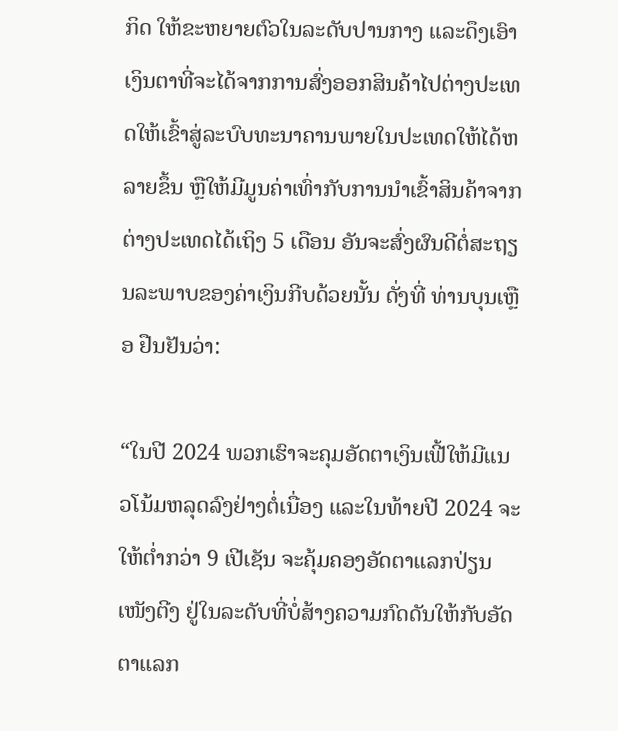ກິດ ໃຫ້ຂະຫຍາຍຕົວໃນລະດັບປານກາງ ແລະດຶງເອົາເງິນຕາທີ່ຈະໄດ້ຈາກການສົ່ງອອກສິນຄ້າໄປຕ່າງປະເທດໃຫ້ເຂົ້າສູ່ລະບົບທະນາຄານພາຍໃນປະເທດໃຫ້ໄດ້ຫລາຍຂຶ້ນ ຫຼືໃຫ້ມີມູນຄ່າເທົ່າກັບການນຳເຂົ້າສິນຄ້າຈາກຕ່າງປະເທດໄດ້ເຖິງ 5 ເດືອນ ອັນຈະສົ່ງຜົນດີຕໍ່ສະຖຽນລະພາບຂອງຄ່າເງິນກີບດ້ວຍນັ້ນ ດັ່ງທີ່ ທ່ານບຸນເຫຼືອ ຢືນຢັນວ່າ:

“ໃນປີ 2024 ພວກເຮົາຈະຄຸມອັດຕາເງິນເຟີ້ໃຫ້ມີແນວໂນ້ມຫລຸດລົງຢ່າງຕໍ່ເນື່ອງ ແລະໃນທ້າຍປີ 2024 ຈະໃຫ້ຕ່ຳກວ່າ 9 ເປີເຊັນ ຈະຄຸ້ມຄອງອັດຕາແລກປ່ຽນ
ເໜັງຕີງ ຢູ່ໃນລະດັບທີ່ບໍ່ສ້າງຄວາມກົດດັນໃຫ້ກັບອັດຕາແລກ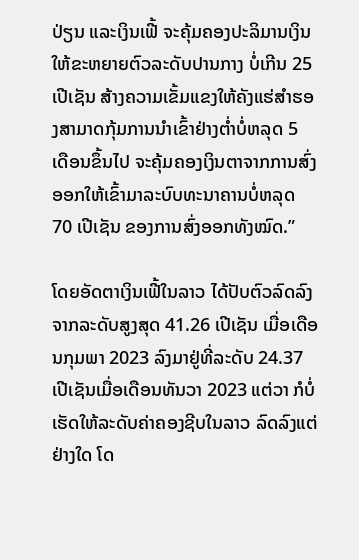ປ່ຽນ ແລະເງິນເຟີ້ ຈະຄຸ້ມຄອງປະລິມານເງິນໃຫ້ຂະຫຍາຍຕົວລະດັບປານກາງ ບໍ່ເກີນ 25 ເປີເຊັນ ສ້າງຄວາມເຂັ້ມແຂງໃຫ້ຄັງແຮ່ສຳຮອງສາມາດກຸ້ມການນຳເຂົ້າຢ່າງຕ່ຳບໍ່ຫລຸດ 5 ເດືອນຂຶ້ນໄປ ຈະຄຸ້ມຄອງເງິນຕາຈາກການສົ່ງອອກໃຫ້ເຂົ້າມາລະບົບທະນາຄານບໍ່ຫລຸດ 70 ເປີເຊັນ ຂອງການສົ່ງອອກທັງໝົດ.”

ໂດຍອັດຕາເງິນເຟີ້ໃນລາວ ໄດ້ປັບຕົວລົດລົງຈາກລະດັບສູງສຸດ 41.26 ເປີເຊັນ ເມື່ອເດືອນກຸມພາ 2023 ລົງມາຢູ່ທີ່ລະດັບ 24.37 ເປີເຊັນເມື່ອເດືອນທັນວາ 2023 ແຕ່ວາ ກໍບໍ່ເຮັດໃຫ້ລະດັບຄ່າຄອງຊີບໃນລາວ ລົດລົງແຕ່ຢ່າງໃດ ໂດ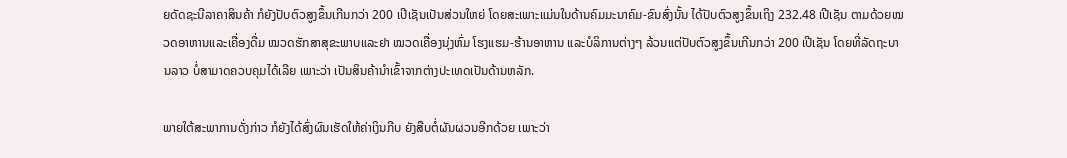ຍດັດຊະນີລາຄາສິນຄ້າ ກໍຍັງປັບຕົວສູງຂຶ້ນເກີນກວ່າ 200 ເປີເຊັນເປັນສ່ວນໃຫຍ່ ໂດຍສະເພາະແມ່ນໃນດ້ານຄົມມະນາຄົມ-ຂົນສົ່ງນັ້ນ ໄດ້ປັບຕົວສູງຂຶ້ນເຖິງ 232.48 ເປີເຊັນ ຕາມດ້ວຍໝວດອາຫານແລະເຄື່ອງດື່ມ ໝວດຮັກສາສຸຂະພາບແລະຢາ ໝວດເຄື່ອງນຸ່ງຫົ່ມ ໂຮງແຮມ-ຮ້ານອາຫານ ແລະບໍລິການຕ່າງໆ ລ້ວນແຕ່ປັບຕົວສູງຂຶ້ນເກີນກວ່າ 200 ເປີເຊັນ ໂດຍທີ່ລັດຖະບານລາວ ບໍ່ສາມາດຄວບຄຸມໄດ້ເລີຍ ເພາະວ່າ ເປັນສິນຄ້ານຳເຂົ້າຈາກຕ່າງປະເທດເປັນດ້ານຫລັກ.

ພາຍໃຕ້ສະພາການດັ່ງກ່າວ ກໍຍັງໄດ້ສົ່ງຜົນເຮັດໃຫ້ຄ່າເງິນກີບ ຍັງສືບຕໍ່ຜັນຜວນອີກດ້ວຍ ເພາະວ່າ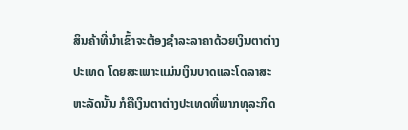ສິນຄ້າທີ່ນຳເຂົ້າຈະຕ້ອງຊຳລະລາຄາດ້ວຍເງິນຕາຕ່າງປະເທດ ໂດຍສະເພາະແມ່ນເງິນບາດແລະໂດລາສະຫະລັດນັ້ນ ກໍຄືເງິນຕາຕ່າງປະເທດທີ່ພາກທຸລະກິດ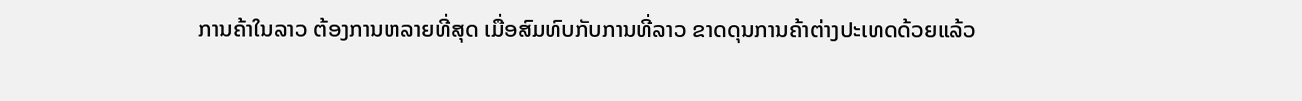ການຄ້າໃນລາວ ຕ້ອງການຫລາຍທີ່ສຸດ ເມື່ອສົມທົບກັບການທີ່ລາວ ຂາດດຸນການຄ້າຕ່າງປະເທດດ້ວຍແລ້ວ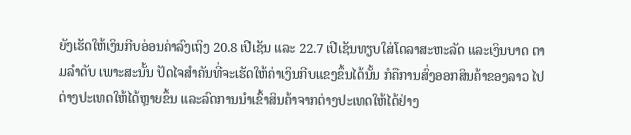ຍັງເຮັດໃຫ້ເງິນກີບອ່ອນຄ່າລົງເຖິງ 20.8 ເປີເຊັນ ແລະ 22.7 ເປີເຊັນທຽບໃສ່ໂດລາສະຫະລັດ ແລະເງິນບາດ ຕາມລຳດັບ ເພາະສະນັ້ນ ປັດໄຈສຳຄັນທີ່ຈະເຮັດໃຫ້ຄ່າເງິນກີບແຂງຂຶ້ນໄດ້ນັ້ນ ກໍຄືການສົ່ງອອກສິນຄ້າຂອງລາວ ໄປຕ່າງປະເທດໃຫ້ໄດ້ຫຼາຍຂຶ້ນ ແລະລົດການນຳເຂົ້າສິນຄ້າຈາກຕ່າງປະເທດໃຫ້ໄດ້ຢ່າງ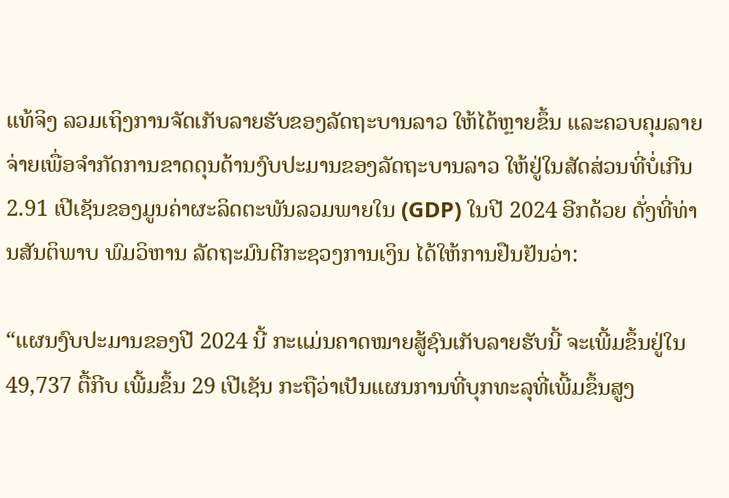ແທ້ຈິງ ລວມເຖິງການຈັດເກັບລາຍຮັບຂອງລັດຖະບານລາວ ໃຫ້ໄດ້ຫຼາຍຂຶ້ນ ແລະຄວບຄຸມລາຍຈ່າຍເພື່ອຈຳກັດການຂາດດຸນດ້ານງົບປະມານຂອງລັດຖະບານລາວ ໃຫ້ຢູ່ໃນສັດສ່ວນທີ່ບໍ່ເກີນ 2.91 ເປີເຊັນຂອງມູນຄ່າຜະລິດຕະພັນລວມພາຍໃນ (GDP) ໃນປີ 2024 ອີກດ້ວຍ ດັ່ງທີ່ທ່ານສັນຕິພາບ ພົມວິຫານ ລັດຖະມົນຕີກະຊວງການເງິນ ໄດ້ໃຫ້ການຢືນຢັນວ່າ:

“ແຜນງົບປະມານຂອງປີ 2024 ນີ້ ກະແມ່ນຄາດໝາຍສູ້ຊົນເກັບລາຍຮັບນີ້ ຈະເພີ້ມຂຶ້ນຢູ່ໃນ 49,737 ຕື້ກີບ ເພີ້ມຂຶ້ນ 29 ເປີເຊັນ ກະຖືວ່າເປັນແຜນການທີ່ບຸກທະລຸທີ່ເພີ້ມຂຶ້ນສູງ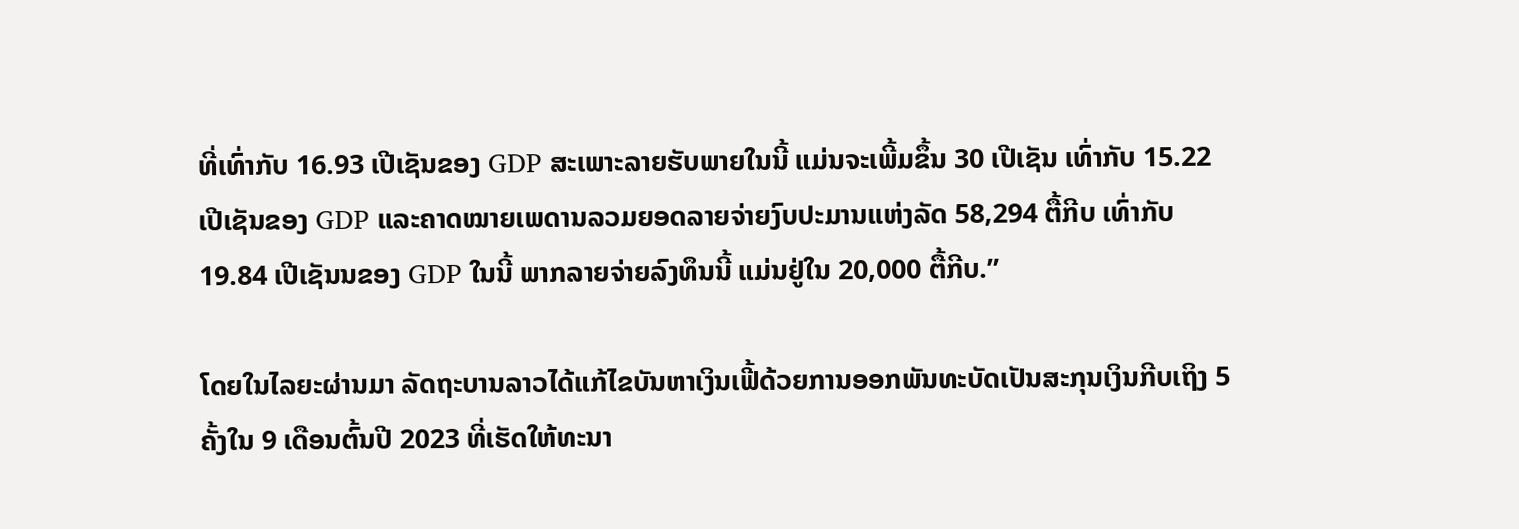ທີ່ເທົ່າກັບ 16.93 ເປີເຊັນຂອງ GDP ສະເພາະລາຍຮັບພາຍໃນນີ້ ແມ່ນຈະເພີ້ມຂຶ້ນ 30 ເປີເຊັນ ເທົ່າກັບ 15.22 ເປີເຊັນຂອງ GDP ແລະຄາດໝາຍເພດານລວມຍອດລາຍຈ່າຍງົບປະມານແຫ່ງລັດ 58,294 ຕື້ກີບ ເທົ່າກັບ 19.84 ເປີເຊັນນຂອງ GDP ໃນນີ້ ພາກລາຍຈ່າຍລົງທຶນນີ້ ແມ່ນຢູ່ໃນ 20,000 ຕື້ກີບ.”

ໂດຍໃນໄລຍະຜ່ານມາ ລັດຖະບານລາວໄດ້ແກ້ໄຂບັນຫາເງິນເຟີ້ດ້ວຍການອອກພັນທະບັດເປັນສະກຸນເງິນກີບເຖິງ 5 ຄັ້ງໃນ 9 ເດືອນຕົ້ນປີ 2023 ທີ່ເຮັດໃຫ້ທະນາ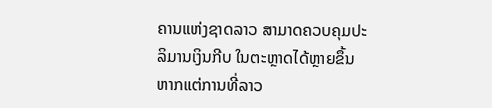ຄານແຫ່ງຊາດລາວ ສາມາດຄວບຄຸມປະລິມານເງິນກີບ ໃນຕະຫຼາດໄດ້ຫຼາຍຂຶ້ນ ຫາກແຕ່ການທີ່ລາວ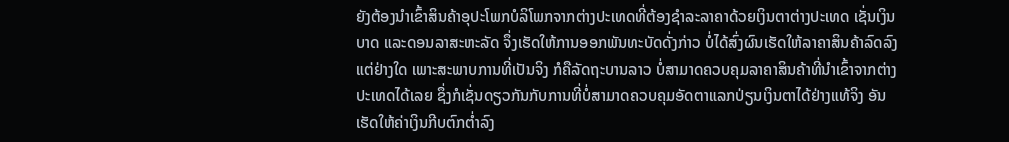ຍັງຕ້ອງນຳເຂົ້າສິນຄ້າອຸປະໂພກບໍລິໂພກຈາກຕ່າງປະເທດທີ່ຕ້ອງຊຳລະລາຄາດ້ວຍເງິນຕາຕ່າງປະເທດ ເຊັ່ນເງິນບາດ ແລະດອນລາສະຫະລັດ ຈຶ່ງເຮັດໃຫ້ການອອກພັນທະບັດດັ່ງກ່າວ ບໍ່ໄດ້ສົ່ງຜົນເຮັດໃຫ້ລາຄາສິນຄ້າລົດລົງແຕ່ຢ່າງໃດ ເພາະສະພາບການທີ່ເປັນຈິງ ກໍຄືລັດຖະບານລາວ ບໍ່ສາມາດຄວບຄຸມລາຄາສິນຄ້າທີ່ນຳເຂົ້າຈາກຕ່າງປະເທດໄດ້ເລຍ ຊຶ່ງກໍເຊັ່ນດຽວກັນກັບການທີ່ບໍ່ສາມາດຄວບຄຸມອັດຕາແລກປ່ຽນເງິນຕາໄດ້ຢ່າງແທ້ຈິງ ອັນເຮັດໃຫ້ຄ່າເງິນກີບຕົກຕ່ຳລົງ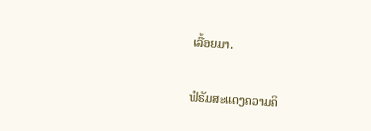ເລື້ອຍມາ.

ຟໍຣັມສະແດງຄວາມຄິ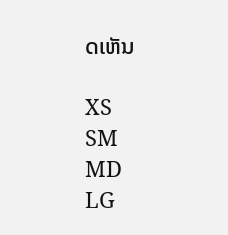ດເຫັນ

XS
SM
MD
LG